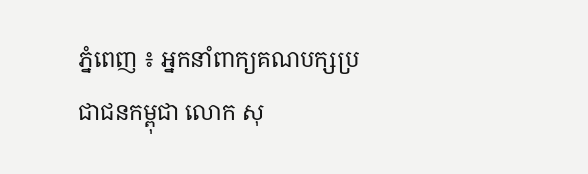ភ្នំពេញ ៖ អ្នកនាំពាក្យគណបក្សប្រជាជនកម្ពុជា លោក សុ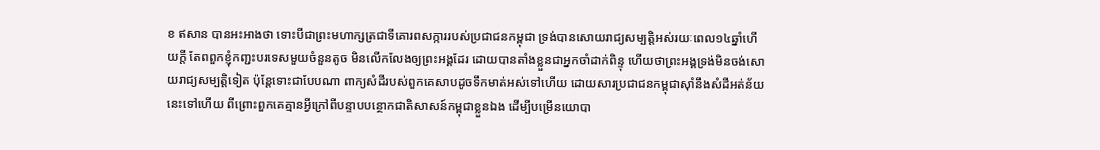ខ ឥសាន បានអះអាងថា ទោះបីជាព្រះមហាក្សត្រជាទីគោរពសក្ការរបស់ប្រជាជនកម្ពុជា ទ្រង់បានសោយរាជ្យសម្បត្តិអស់រយៈពេល១៤ឆ្នាំហើយក្ដី តែពពួកខ្ញុំកញ្ជះបរទេសមួយចំនួនតូច មិនលើកលែងឲ្យព្រះអង្គដែរ ដោយបានតាំងខ្លួនជាអ្នកចាំដាក់ពិន្ទុ ហើយថាព្រះអង្គទ្រង់មិនចង់សោយរាជ្យសម្បត្តិទៀត ប៉ុន្តែទោះជាបែបណា ពាក្យសំដីរបស់ពួកគេសាបដូចទឹកមាត់អស់ទៅហើយ ដោយសារប្រជាជនកម្ពុជាស៊ាំនឹងសំដីអត់ន័យនេះទៅហើយ ពីព្រោះពួកគេគ្មានអ្វីក្រៅពីបន្ទាបបន្ថោកជាតិសាសន៍កម្ពុជាខ្លួនឯង ដើម្បីបម្រើនយោបា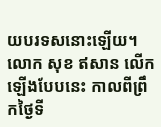យបរទសនោះឡើយ។
លោក សុខ ឥសាន លើកឡើងបែបនេះ កាលពីព្រឹកថ្ងៃទី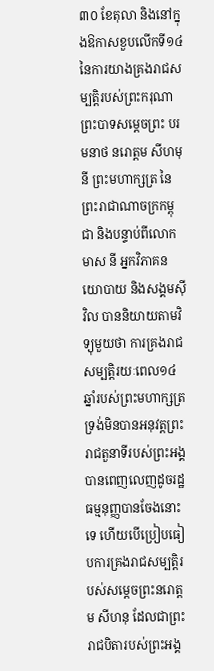៣០ ខែតុលា និងនៅក្នុងឱកាសខួបលើកទី១៤ នៃការយាងគ្រងរាជសម្បត្តិរបស់ព្រះករុណាព្រះបាទសម្ដេចព្រះ បរមនាថ នរោត្ដម សីហមុនី ព្រះមហាក្សត្រ នៃព្រះរាជាណាចក្រកម្ពុជា និងបន្ទាប់ពីលោក មាស នី អ្នកវិភាគនយោបាយ និងសង្គមស៊ីវិល បាននិយាយតាមវិទ្យុមួយថា ការគ្រងរាជសម្បត្តិរយៈពេល១៤ឆ្នាំរបស់ព្រះមហាក្សត្រ ទ្រង់មិនបានអនុវត្តព្រះរាជតួនាទីរបស់ព្រះអង្គបានពេញលេញដូចរដ្ឋធម្មនុញ្ញបានចែងនោះទេ ហើយបើប្រៀបធៀបការគ្រងរាជសម្បត្តិរបស់សម្ដេចព្រះនរោត្ដម សីហនុ ដែលជាព្រះរាជបិតារបស់ព្រះអង្គ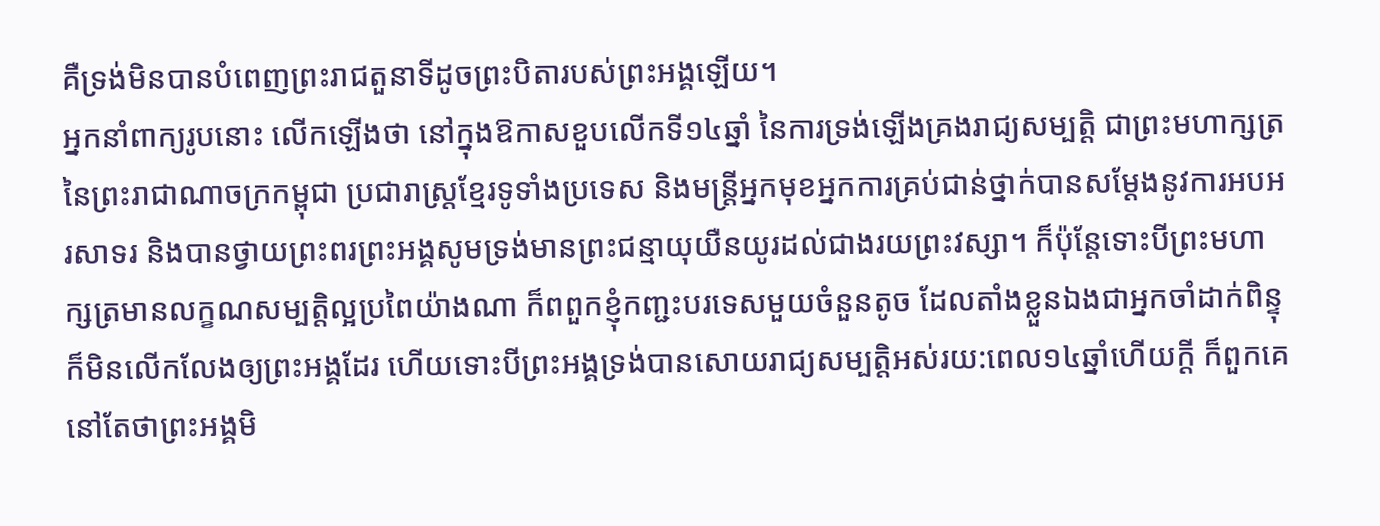គឺទ្រង់មិនបានបំពេញព្រះរាជតួនាទីដូចព្រះបិតារបស់ព្រះអង្គឡើយ។
អ្នកនាំពាក្យរូបនោះ លើកឡើងថា នៅក្នុងឱកាសខួបលើកទី១៤ឆ្នាំ នៃការទ្រង់ឡើងគ្រងរាជ្យសម្បត្តិ ជាព្រះមហាក្សត្រ នៃព្រះរាជាណាចក្រកម្ពុជា ប្រជារាស្ត្រខ្មែរទូទាំងប្រទេស និងមន្ត្រីអ្នកមុខអ្នកការគ្រប់ជាន់ថ្នាក់បានសម្ដែងនូវការអបអរសាទរ និងបានថ្វាយព្រះពរព្រះអង្គសូមទ្រង់មានព្រះជន្មាយុយឺនយូរដល់ជាងរយព្រះវស្សា។ ក៏ប៉ុន្តែទោះបីព្រះមហាក្សត្រមានលក្ខណសម្បត្តិល្អប្រពៃយ៉ាងណា ក៏ពពួកខ្ញុំកញ្ជះបរទេសមួយចំនួនតូច ដែលតាំងខ្លួនឯងជាអ្នកចាំដាក់ពិន្ទុ ក៏មិនលើកលែងឲ្យព្រះអង្គដែរ ហើយទោះបីព្រះអង្គទ្រង់បានសោយរាជ្យសម្បត្តិអស់រយ:ពេល១៤ឆ្នាំហើយក្ដី ក៏ពួកគេនៅតែថាព្រះអង្គមិ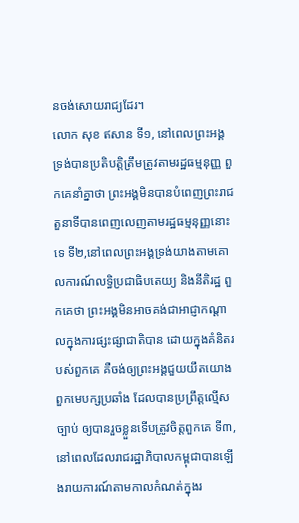នចង់សោយរាជ្យដែរ។
លោក សុខ ឥសាន ទី១, នៅពេលព្រះអង្គទ្រង់បានប្រតិបត្តិត្រឹមត្រូវតាមរដ្ឋធម្មនុញ្ញ ពួកគេនាំគ្នាថា ព្រះអង្គមិនបានបំពេញព្រះរាជតួនាទីបានពេញលេញតាមរដ្ឋធម្មនុញ្ញនោះទេ ទី២,នៅពេលព្រះអង្គទ្រង់យាងតាមគោលការណ៍លទ្ធិប្រជាធិបតេយ្យ និងនីតិរដ្ឋ ពួកគេថា ព្រះអង្គមិនអាចគង់ជាអាជ្ញាកណ្ដាលក្នុងការផ្សះផ្សាជាតិបាន ដោយក្នុងគំនិតរបស់ពួកគេ គឺចង់ឲ្យព្រះអង្គជួយយឹតយោងពួកមេបក្សប្រឆាំង ដែលបានប្រព្រឹត្តល្មើសច្បាប់ ឲ្យបានរួចខ្លួនទើបត្រូវចិត្តពួកគេ ទី៣, នៅពេលដែលរាជរដ្ឋាភិបាលកម្ពុជាបានឡើងរាយការណ៍តាមកាលកំណត់ក្នុងរ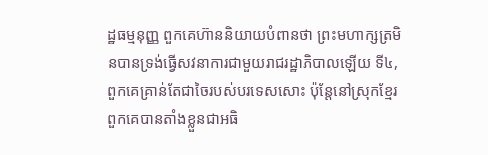ដ្ឋធម្មនុញ្ញ ពួកគេហ៊ាននិយាយបំពានថា ព្រះមហាក្សត្រមិនបានទ្រង់ធ្វើសវនាការជាមួយរាជរដ្ឋាភិបាលឡើយ ទី៤,ពួកគេគ្រាន់តែជាចៃរបស់បរទេសសោះ ប៉ុន្តែនៅស្រុកខ្មែរ ពួកគេបានតាំងខ្លួនជាអធិ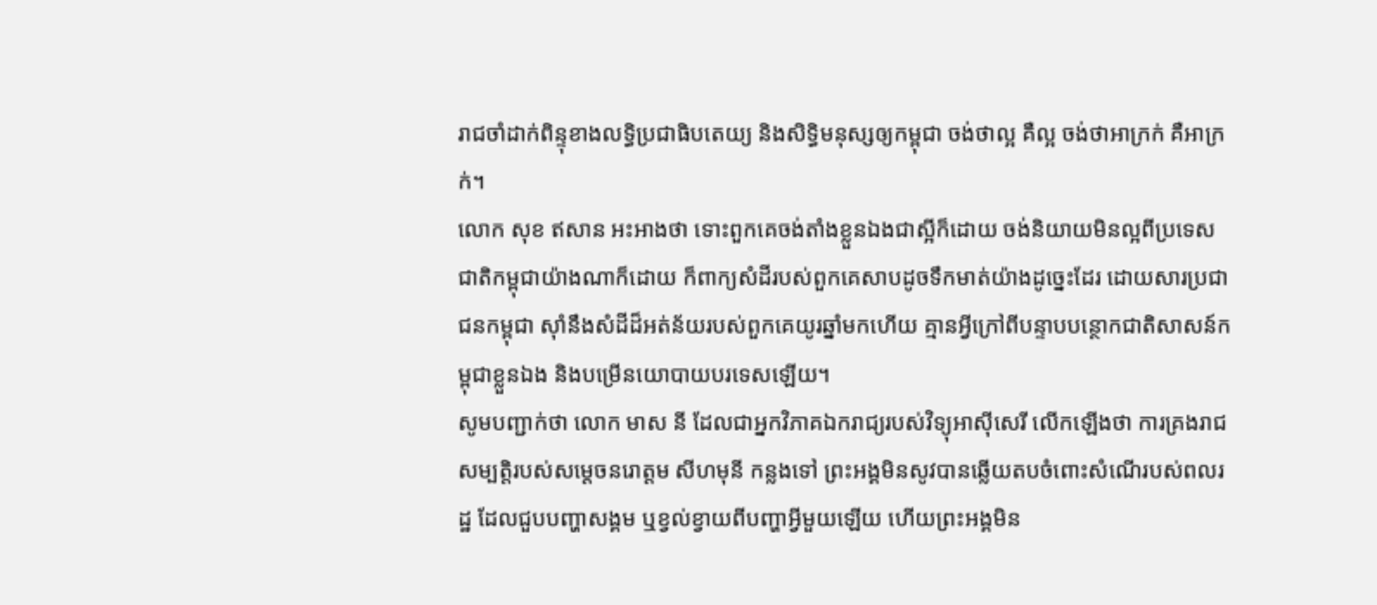រាជចាំដាក់ពិន្ទុខាងលទ្ធិប្រជាធិបតេយ្យ និងសិទ្ធិមនុស្សឲ្យកម្ពុជា ចង់ថាល្អ គឺល្អ ចង់ថាអាក្រក់ គឺអាក្រក់។
លោក សុខ ឥសាន អះអាងថា ទោះពួកគេចង់តាំងខ្លួនឯងជាស្អីក៏ដោយ ចង់និយាយមិនល្អពីប្រទេសជាតិកម្ពុជាយ៉ាងណាក៏ដោយ ក៏ពាក្យសំដីរបស់ពួកគេសាបដូចទឹកមាត់យ៉ាងដូច្នេះដែរ ដោយសារប្រជាជនកម្ពុជា ស៊ាំនឹងសំដីដ៏អត់ន័យរបស់ពួកគេយូរឆ្នាំមកហើយ គ្មានអ្វីក្រៅពីបន្ទាបបន្ថោកជាតិសាសន៍កម្ពុជាខ្លួនឯង និងបម្រើនយោបាយបរទេសឡើយ។
សូមបញ្ជាក់ថា លោក មាស នី ដែលជាអ្នកវិភាគឯករាជ្យរបស់វិទ្យុអាស៊ីសេរី លើកឡើងថា ការគ្រងរាជសម្បត្តិរបស់សម្ដេចនរោត្ដម សីហមុនី កន្លងទៅ ព្រះអង្គមិនសូវបានឆ្លើយតបចំពោះសំណើរបស់ពលរដ្ឋ ដែលជួបបញ្ហាសង្គម ឬខ្វល់ខ្វាយពីបញ្ហាអ្វីមួយឡើយ ហើយព្រះអង្គមិន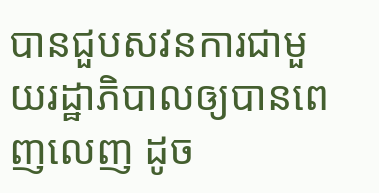បានជួបសវនការជាមួយរដ្ឋាភិបាលឲ្យបានពេញលេញ ដូច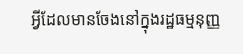អ្វីដែលមានចែងនៅក្នុងរដ្ឋធម្មនុញ្ញ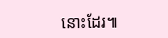នោះដែរ៕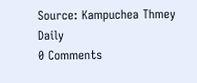Source: Kampuchea Thmey Daily
0 Comments